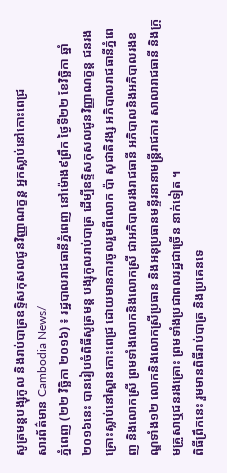សូត្រមន្តបង្សុកូល និងរាប់បាត្រឧទ្ទិសកុសលជូនវិញ្ញាណក្ខន្ត អ្នកស្លាប់នៅកោះពេជ្រ
សារព័ត៌មាន Cambodia News/
ភ្នំពេញ (២២ វិច្ឆិកា ២០១៦) ៖ រដ្ឋបាលរាជធានីភ្នំពេញ នៅម៉ោង៩ព្រឹក ថ្ងៃទី២២ ខែវិច្ឆិកា ឆ្នាំ២០១៦នេះ បានរៀបចំពិធីសូត្រមន្ត បង្សុកូលរាប់បាត្រ ដើម្បីឧទ្ទិសកុសលជូនវិញ្ញាណក្ខន្ត ជនរងគ្រោះស្លាប់នៅស្ពានកោះពេជ្រ ដោយមានការចូលរួមពីលោក ប៉ា សុជាតិវង្ស អភិបាលរាជធានីភ្នំពេញ និងលោកស្រី ព្រមទាំងលោកនិងលោកស្រី ជាអភិបាលរងរាជធានី អភិបាលនិងអភិបាលរងខណ្ឌទាំង១២ លោកនិងលោកស្រីប្រធាន និងអនុប្រធានមន្ទីរនានាមន្ត្រីរាជការ សាលារាជធានី និងក្រុមគ្រួសាឬជនរងគ្រោះ ព្រមទាំងប្រជាពលរដ្ឋជាច្រើន នាក់ទៀត ។
ពិធីព្រឹកនេះ រួមមានពិធីរាប់បាត្រ និងប្រគេនទេ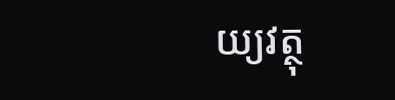យ្យវត្ថុ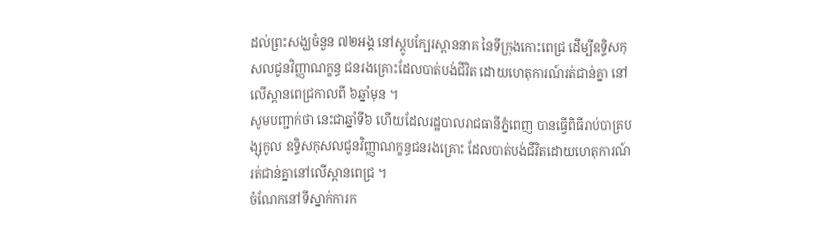ដល់ព្រះសង្ឃចំនួន ៧២អង្គ នៅស្ដូបក្បែរស្ពាននាគ នៃទីក្រុងកោះពេជ្រ ដើម្បីឧទ្ទិសកុសលជូនវិញ្ញាណក្ខន្ធ ជនរងគ្រោះដែលបាត់បង់ជីវិត ដោយហេតុការណ៍រត់ជាន់គ្នា នៅលើស្ពានពេជ្រកាលពី ៦ឆ្នាំមុន ។
សូមបញ្ជាក់ថា នេះជាឆ្នាំទី៦ ហើយដែលរដ្ឋបាលរាជធានីភ្នំពេញ បានធ្វើពិធីរាប់បាត្របង្សុកូល ឧទ្ទិសកុសលជូនវិញ្ញាណក្ខន្ធជនរងគ្រោះ ដែលបាត់បង់ជីវិតដោយហេតុការណ៍ រត់ជាន់គ្នានៅលើស្ពានពេជ្រ ។
ចំណែកនៅទីស្នាក់ការក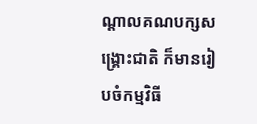ណ្តាលគណបក្សសង្គ្រោះជាតិ ក៏មានរៀបចំកម្មវិធី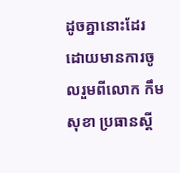ដូចគ្នានោះដែរ ដោយមានការចូលរួមពីលោក កឹម សុខា ប្រធានស្តី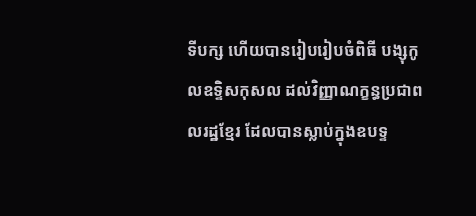ទីបក្ស ហើយបានរៀបរៀបចំពិធី បង្សុកូលឧទ្ទិសកុសល ដល់វិញ្ញាណក្ខន្ធប្រជាពលរដ្ឋខ្មែរ ដែលបានស្លាប់ក្នុងឧបទ្ទ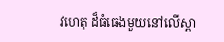វហេតុ ដ៏ធំធេងមួយនៅលើស្ពា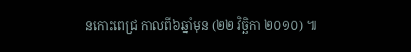នកោះពេជ្រ កាលពី៦ឆ្នាំមុន (២២ វិច្ឆិកា ២០១០) ៕